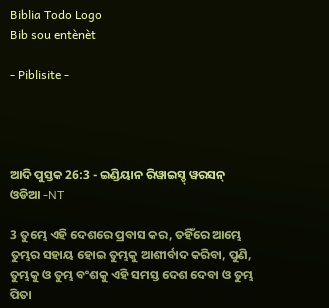Biblia Todo Logo
Bib sou entènèt

- Piblisite -




ଆଦି ପୁସ୍ତକ 26:3 - ଇଣ୍ଡିୟାନ ରିୱାଇସ୍ଡ୍ ୱରସନ୍ ଓଡିଆ -NT

3 ତୁମ୍ଭେ ଏହି ଦେଶରେ ପ୍ରବାସ କର, ତହିଁରେ ଆମ୍ଭେ ତୁମ୍ଭର ସହାୟ ହୋଇ ତୁମ୍ଭକୁ ଆଶୀର୍ବାଦ କରିବା, ପୁଣି, ତୁମ୍ଭକୁ ଓ ତୁମ୍ଭ ବଂଶକୁ ଏହି ସମସ୍ତ ଦେଶ ଦେବା ଓ ତୁମ୍ଭ ପିତା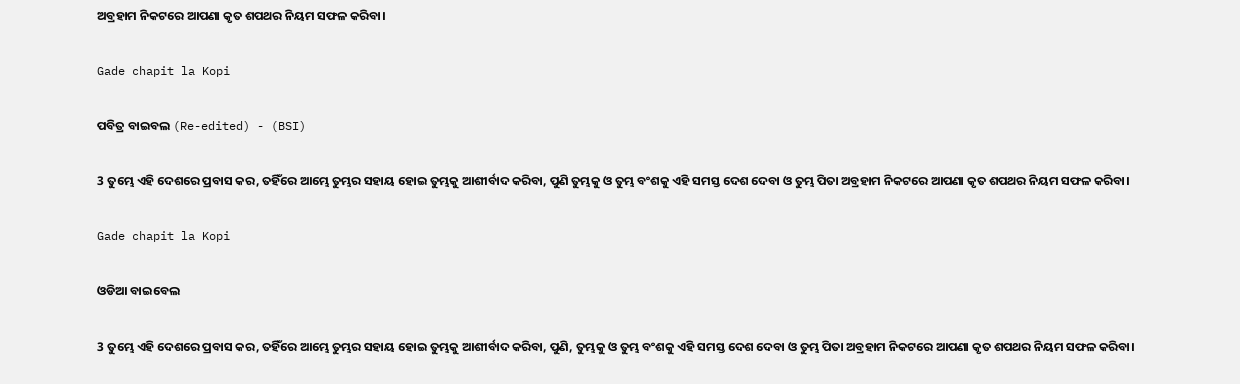ଅବ୍ରହାମ ନିକଟରେ ଆପଣା କୃତ ଶପଥର ନିୟମ ସଫଳ କରିବା।

Gade chapit la Kopi

ପବିତ୍ର ବାଇବଲ (Re-edited) - (BSI)

3 ତୁମ୍ଭେ ଏହି ଦେଶରେ ପ୍ରବାସ କର, ତହିଁରେ ଆମ୍ଭେ ତୁମ୍ଭର ସହାୟ ହୋଇ ତୁମ୍ଭକୁ ଆଶୀର୍ବାଦ କରିବା, ପୁଣି ତୁମ୍ଭକୁ ଓ ତୁମ୍ଭ ବଂଶକୁ ଏହି ସମସ୍ତ ଦେଶ ଦେବା ଓ ତୁମ୍ଭ ପିତା ଅବ୍ରହାମ ନିକଟରେ ଆପଣା କୃତ ଶପଥର ନିୟମ ସଫଳ କରିବା।

Gade chapit la Kopi

ଓଡିଆ ବାଇବେଲ

3 ତୁମ୍ଭେ ଏହି ଦେଶରେ ପ୍ରବାସ କର, ତହିଁରେ ଆମ୍ଭେ ତୁମ୍ଭର ସହାୟ ହୋଇ ତୁମ୍ଭକୁ ଆଶୀର୍ବାଦ କରିବା, ପୁଣି, ତୁମ୍ଭକୁ ଓ ତୁମ୍ଭ ବଂଶକୁ ଏହି ସମସ୍ତ ଦେଶ ଦେବା ଓ ତୁମ୍ଭ ପିତା ଅବ୍ରହାମ ନିକଟରେ ଆପଣା କୃତ ଶପଥର ନିୟମ ସଫଳ କରିବା।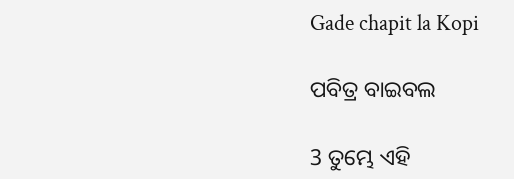Gade chapit la Kopi

ପବିତ୍ର ବାଇବଲ

3 ତୁମ୍ଭେ ଏହି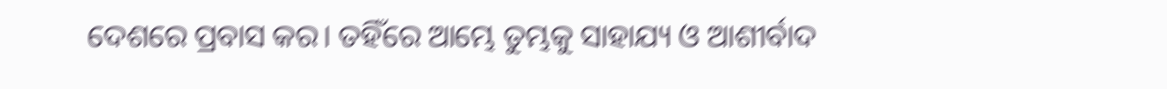ଦେଶରେ ପ୍ରବାସ କର। ତହିଁରେ ଆମ୍ଭେ ତୁମ୍ଭକୁ ସାହାଯ୍ୟ ଓ ଆଶୀର୍ବାଦ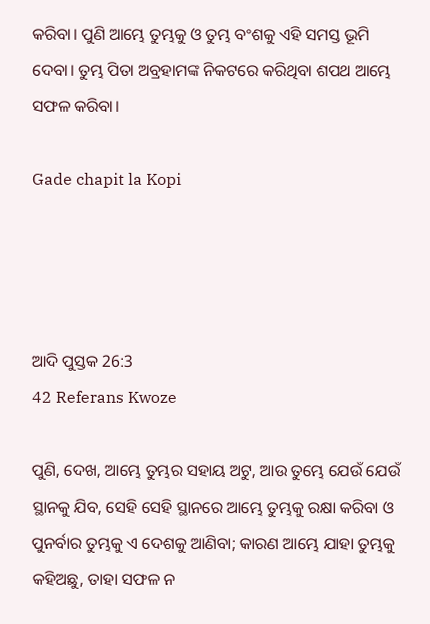କରିବା। ପୁଣି ଆମ୍ଭେ ତୁମ୍ଭକୁ ଓ ତୁମ୍ଭ ବଂଶକୁ ଏହି ସମସ୍ତ ଭୂମି ଦେବା। ତୁମ୍ଭ ପିତା ଅବ୍ରହାମଙ୍କ ନିକଟରେ କରିଥିବା ଶପଥ ଆମ୍ଭେ ସଫଳ କରିବା।

Gade chapit la Kopi




ଆଦି ପୁସ୍ତକ 26:3
42 Referans Kwoze

ପୁଣି, ଦେଖ, ଆମ୍ଭେ ତୁମ୍ଭର ସହାୟ ଅଟୁ, ଆଉ ତୁମ୍ଭେ ଯେଉଁ ଯେଉଁ ସ୍ଥାନକୁ ଯିବ, ସେହି ସେହି ସ୍ଥାନରେ ଆମ୍ଭେ ତୁମ୍ଭକୁ ରକ୍ଷା କରିବା ଓ ପୁନର୍ବାର ତୁମ୍ଭକୁ ଏ ଦେଶକୁ ଆଣିବା; କାରଣ ଆମ୍ଭେ ଯାହା ତୁମ୍ଭକୁ କହିଅଛୁ, ତାହା ସଫଳ ନ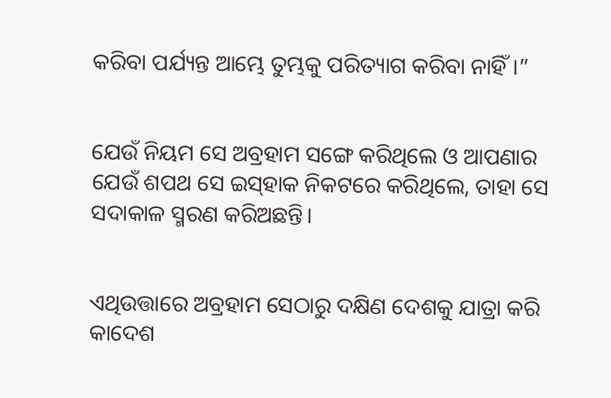କରିବା ପର୍ଯ୍ୟନ୍ତ ଆମ୍ଭେ ତୁମ୍ଭକୁ ପରିତ୍ୟାଗ କରିବା ନାହିଁ।”


ଯେଉଁ ନିୟମ ସେ ଅବ୍ରହାମ ସଙ୍ଗେ କରିଥିଲେ ଓ ଆପଣାର ଯେଉଁ ଶପଥ ସେ ଇସ୍‌ହାକ ନିକଟରେ କରିଥିଲେ, ତାହା ସେ ସଦାକାଳ ସ୍ମରଣ କରିଅଛନ୍ତି।


ଏଥିଉତ୍ତାରେ ଅବ୍ରହାମ ସେଠାରୁ ଦକ୍ଷିଣ ଦେଶକୁ ଯାତ୍ରା କରି କାଦେଶ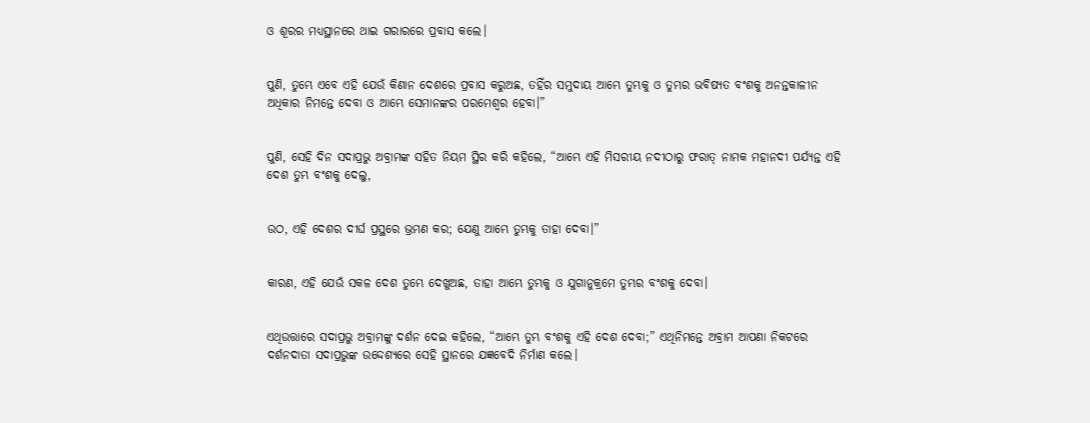ଓ ଶୂରର ମଧ୍ୟସ୍ଥାନରେ ଥାଇ ଗରାରରେ ପ୍ରବାସ କଲେ।


ପୁଣି, ତୁମ୍ଭେ ଏବେ ଏହି ଯେଉଁ କିଣାନ ଦେଶରେ ପ୍ରବାସ କରୁଅଛ, ତହିଁର ସମୁଦାୟ ଆମ୍ଭେ ତୁମ୍ଭକୁ ଓ ତୁମ୍ଭର ଭବିଷ୍ୟତ ବଂଶକୁ ଅନନ୍ତକାଳୀନ ଅଧିକାର ନିମନ୍ତେ ଦେବା ଓ ଆମ୍ଭେ ସେମାନଙ୍କର ପରମେଶ୍ୱର ହେବା।”


ପୁଣି, ସେହି ଦିନ ସଦାପ୍ରଭୁ ଅବ୍ରାମଙ୍କ ସହିତ ନିୟମ ସ୍ଥିର କରି କହିଲେ, “ଆମ୍ଭେ ଏହି ମିସରୀୟ ନଦୀଠାରୁ ଫରାତ୍‍ ନାମକ ମହାନଦୀ ପର୍ଯ୍ୟନ୍ତ ଏହି ଦେଶ ତୁମ୍ଭ ବଂଶକୁ ଦେଲୁ,


ଉଠ, ଏହି ଦେଶର ଦୀର୍ଘ ପ୍ରସ୍ଥରେ ଭ୍ରମଣ କର; ଯେଣୁ ଆମ୍ଭେ ତୁମ୍ଭକୁ ତାହା ଦେବା।”


କାରଣ, ଏହି ଯେଉଁ ସକଳ ଦେଶ ତୁମ୍ଭେ ଦେଖୁଅଛ, ତାହା ଆମ୍ଭେ ତୁମ୍ଭକୁ ଓ ଯୁଗାନୁକ୍ରମେ ତୁମ୍ଭର ବଂଶକୁ ଦେବା।


ଏଥିଉତ୍ତାରେ ସଦାପ୍ରଭୁ ଅବ୍ରାମଙ୍କୁ ଦର୍ଶନ ଦେଇ କହିଲେ, “ଆମ୍ଭେ ତୁମ୍ଭ ବଂଶକୁ ଏହି ଦେଶ ଦେବା;” ଏଥିନିମନ୍ତେ ଅବ୍ରାମ ଆପଣା ନିକଟରେ ଦର୍ଶନଦାତା ସଦାପ୍ରଭୁଙ୍କ ଉଦ୍ଦେଶ୍ୟରେ ସେହି ସ୍ଥାନରେ ଯଜ୍ଞବେଦି ନିର୍ମାଣ କଲେ।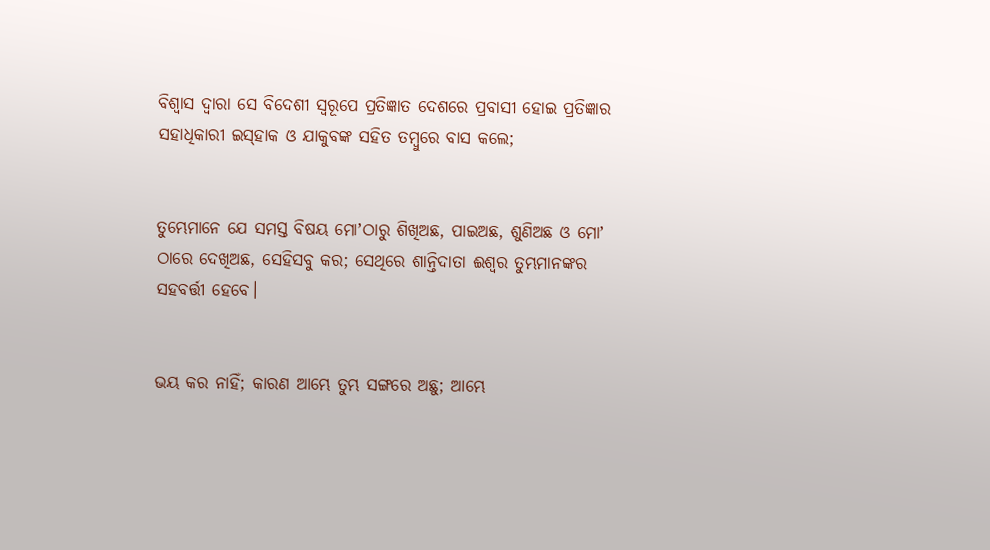ବିଶ୍ୱାସ ଦ୍ୱାରା ସେ ବିଦେଶୀ ସ୍ୱରୂପେ ପ୍ରତିଜ୍ଞାତ ଦେଶରେ ପ୍ରବାସୀ ହୋଇ ପ୍ରତିଜ୍ଞାର ସହାଧିକାରୀ ଇସ୍‌ହାକ ଓ ଯାକୁବଙ୍କ ସହିତ ତମ୍ବୁରେ ବାସ କଲେ;


ତୁମ୍ଭେମାନେ ଯେ ସମସ୍ତ ବିଷୟ ମୋʼଠାରୁ ଶିଖିଅଛ, ପାଇଅଛ, ଶୁଣିଅଛ ଓ ମୋʼ ଠାରେ ଦେଖିଅଛ, ସେହିସବୁ କର; ସେଥିରେ ଶାନ୍ତିଦାତା ଈଶ୍ବର ତୁମ୍ଭମାନଙ୍କର ସହବର୍ତ୍ତୀ ହେବେ।


ଭୟ କର ନାହିଁ; କାରଣ ଆମ୍ଭେ ତୁମ୍ଭ ସଙ୍ଗରେ ଅଛୁ; ଆମ୍ଭେ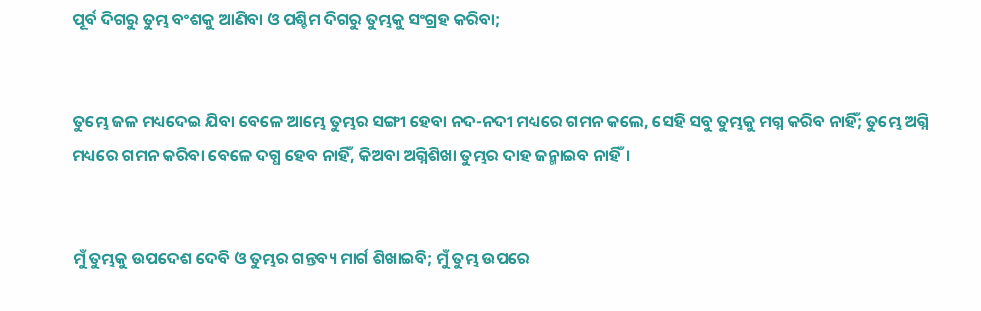ପୂର୍ବ ଦିଗରୁ ତୁମ୍ଭ ବଂଶକୁ ଆଣିବା ଓ ପଶ୍ଚିମ ଦିଗରୁ ତୁମ୍ଭକୁ ସଂଗ୍ରହ କରିବା;


ତୁମ୍ଭେ ଜଳ ମଧ୍ୟଦେଇ ଯିବା ବେଳେ ଆମ୍ଭେ ତୁମ୍ଭର ସଙ୍ଗୀ ହେବା ନଦ-ନଦୀ ମଧ୍ୟରେ ଗମନ କଲେ, ସେହି ସବୁ ତୁମ୍ଭକୁ ମଗ୍ନ କରିବ ନାହିଁ; ତୁମ୍ଭେ ଅଗ୍ନି ମଧ୍ୟରେ ଗମନ କରିବା ବେଳେ ଦଗ୍ଧ ହେବ ନାହିଁ, କିଅବା ଅଗ୍ନିଶିଖା ତୁମ୍ଭର ଦାହ ଜନ୍ମାଇବ ନାହିଁ।


ମୁଁ ତୁମ୍ଭକୁ ଉପଦେଶ ଦେବି ଓ ତୁମ୍ଭର ଗନ୍ତବ୍ୟ ମାର୍ଗ ଶିଖାଇବି; ମୁଁ ତୁମ୍ଭ ଉପରେ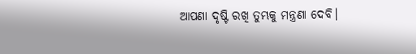ଆପଣା ଦୃଷ୍ଟି ରଖି ତୁମ୍ଭକୁ ମନ୍ତ୍ରଣା ଦେବି।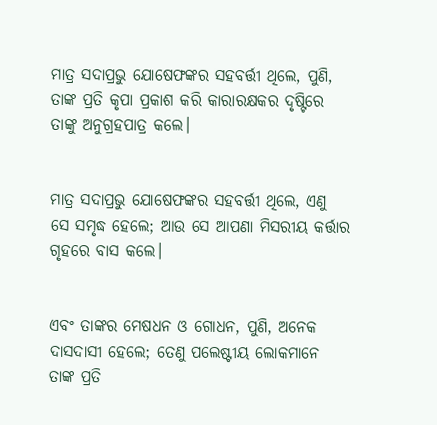ମାତ୍ର ସଦାପ୍ରଭୁ ଯୋଷେଫଙ୍କର ସହବର୍ତ୍ତୀ ଥିଲେ, ପୁଣି, ତାଙ୍କ ପ୍ରତି କୃପା ପ୍ରକାଶ କରି କାରାରକ୍ଷକର ଦୃଷ୍ଟିରେ ତାଙ୍କୁ ଅନୁଗ୍ରହପାତ୍ର କଲେ।


ମାତ୍ର ସଦାପ୍ରଭୁ ଯୋଷେଫଙ୍କର ସହବର୍ତ୍ତୀ ଥିଲେ, ଏଣୁ ସେ ସମୃଦ୍ଧ ହେଲେ; ଆଉ ସେ ଆପଣା ମିସରୀୟ କର୍ତ୍ତାର ଗୃହରେ ବାସ କଲେ।


ଏବଂ ତାଙ୍କର ମେଷଧନ ଓ ଗୋଧନ, ପୁଣି, ଅନେକ ଦାସଦାସୀ ହେଲେ; ତେଣୁ ପଲେଷ୍ଟୀୟ ଲୋକମାନେ ତାଙ୍କ ପ୍ରତି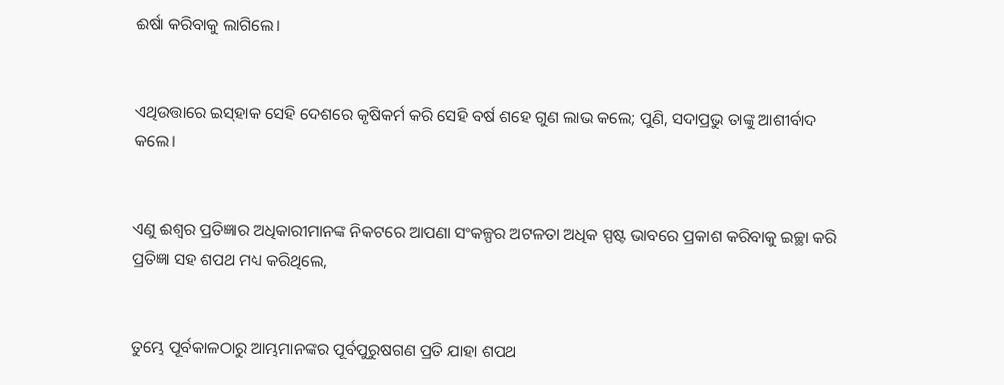ଈର୍ଷା କରିବାକୁ ଲାଗିଲେ।


ଏଥିଉତ୍ତାରେ ଇସ୍‌ହାକ ସେହି ଦେଶରେ କୃଷିକର୍ମ କରି ସେହି ବର୍ଷ ଶହେ ଗୁଣ ଲାଭ କଲେ; ପୁଣି, ସଦାପ୍ରଭୁ ତାଙ୍କୁ ଆଶୀର୍ବାଦ କଲେ।


ଏଣୁ ଈଶ୍ବର ପ୍ରତିଜ୍ଞାର ଅଧିକାରୀମାନଙ୍କ ନିକଟରେ ଆପଣା ସଂକଳ୍ପର ଅଟଳତା ଅଧିକ ସ୍ପଷ୍ଟ ଭାବରେ ପ୍ରକାଶ କରିବାକୁ ଇଚ୍ଛା କରି ପ୍ରତିଜ୍ଞା ସହ ଶପଥ ମଧ୍ୟ କରିଥିଲେ,


ତୁମ୍ଭେ ପୂର୍ବକାଳଠାରୁ ଆମ୍ଭମାନଙ୍କର ପୂର୍ବପୁରୁଷଗଣ ପ୍ରତି ଯାହା ଶପଥ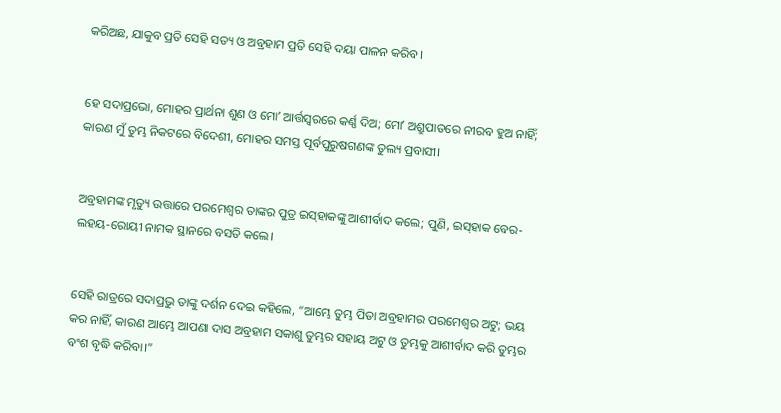କରିଅଛ, ଯାକୁବ ପ୍ରତି ସେହି ସତ୍ୟ ଓ ଅବ୍ରହାମ ପ୍ରତି ସେହି ଦୟା ପାଳନ କରିବ।


ହେ ସଦାପ୍ରଭୋ, ମୋହର ପ୍ରାର୍ଥନା ଶୁଣ ଓ ମୋʼ ଆର୍ତ୍ତସ୍ୱରରେ କର୍ଣ୍ଣ ଦିଅ; ମୋʼ ଅଶ୍ରୁପାତରେ ନୀରବ ହୁଅ ନାହିଁ; କାରଣ ମୁଁ ତୁମ୍ଭ ନିକଟରେ ବିଦେଶୀ, ମୋହର ସମସ୍ତ ପୂର୍ବପୁରୁଷଗଣଙ୍କ ତୁଲ୍ୟ ପ୍ରବାସୀ।


ଅବ୍ରହାମଙ୍କ ମୃତ୍ୟୁ ଉତ୍ତାରେ ପରମେଶ୍ୱର ତାଙ୍କର ପୁତ୍ର ଇସ୍‌ହାକଙ୍କୁ ଆଶୀର୍ବାଦ କଲେ; ପୁଣି, ଇସ୍‌ହାକ ବେର-ଲହୟ-ରୋୟୀ ନାମକ ସ୍ଥାନରେ ବସତି କଲେ।


ସେହି ରାତ୍ରରେ ସଦାପ୍ରଭୁ ତାଙ୍କୁ ଦର୍ଶନ ଦେଇ କହିଲେ, “ଆମ୍ଭେ ତୁମ୍ଭ ପିତା ଅବ୍ରହାମର ପରମେଶ୍ୱର ଅଟୁ; ଭୟ କର ନାହିଁ, କାରଣ ଆମ୍ଭେ ଆପଣା ଦାସ ଅବ୍ରହାମ ସକାଶୁ ତୁମ୍ଭର ସହାୟ ଅଟୁ ଓ ତୁମ୍ଭକୁ ଆଶୀର୍ବାଦ କରି ତୁମ୍ଭର ବଂଶ ବୃଦ୍ଧି କରିବା।”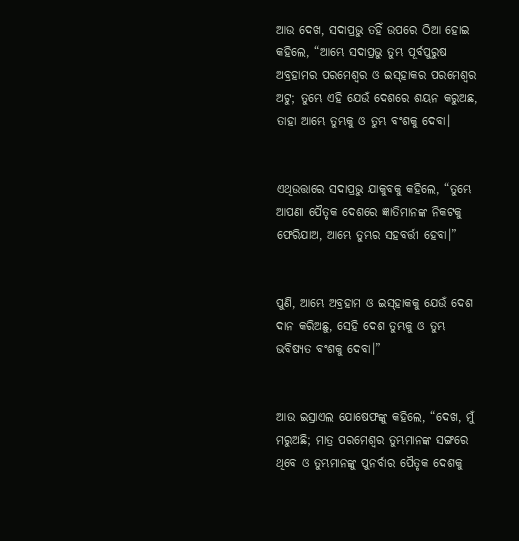ଆଉ ଦେଖ, ସଦାପ୍ରଭୁ ତହିଁ ଉପରେ ଠିଆ ହୋଇ କହିଲେ, “ଆମ୍ଭେ ସଦାପ୍ରଭୁ ତୁମ୍ଭ ପୂର୍ବପୁରୁଷ ଅବ୍ରହାମର ପରମେଶ୍ୱର ଓ ଇସ୍‌ହାକର ପରମେଶ୍ୱର ଅଟୁ; ତୁମ୍ଭେ ଏହି ଯେଉଁ ଦେଶରେ ଶୟନ କରୁଅଛ, ତାହା ଆମ୍ଭେ ତୁମ୍ଭକୁ ଓ ତୁମ୍ଭ ବଂଶକୁ ଦେବା।


ଏଥିଉତ୍ତାରେ ସଦାପ୍ରଭୁ ଯାକୁବକୁ କହିଲେ, “ତୁମ୍ଭେ ଆପଣା ପୈତୃକ ଦେଶରେ ଜ୍ଞାତିମାନଙ୍କ ନିକଟକୁ ଫେରିଯାଅ, ଆମ୍ଭେ ତୁମ୍ଭର ସହବର୍ତ୍ତୀ ହେବା।”


ପୁଣି, ଆମ୍ଭେ ଅବ୍ରହାମ ଓ ଇସ୍‌ହାକକୁ ଯେଉଁ ଦେଶ ଦାନ କରିଅଛୁ, ସେହି ଦେଶ ତୁମ୍ଭକୁ ଓ ତୁମ୍ଭ ଭବିଷ୍ୟତ ବଂଶକୁ ଦେବା।”


ଆଉ ଇସ୍ରାଏଲ ଯୋଷେଫଙ୍କୁ କହିଲେ, “ଦେଖ, ମୁଁ ମରୁଅଛି; ମାତ୍ର ପରମେଶ୍ୱର ତୁମ୍ଭମାନଙ୍କ ସଙ୍ଗରେ ଥିବେ ଓ ତୁମ୍ଭମାନଙ୍କୁ ପୁନର୍ବାର ପୈତୃକ ଦେଶକୁ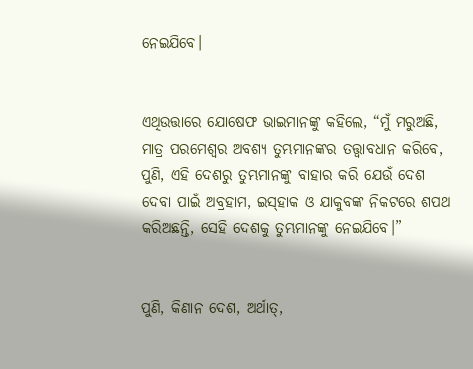ନେଇଯିବେ।


ଏଥିଉତ୍ତାରେ ଯୋଷେଫ ଭାଇମାନଙ୍କୁ କହିଲେ, “ମୁଁ ମରୁଅଛି, ମାତ୍ର ପରମେଶ୍ୱର ଅବଶ୍ୟ ତୁମ୍ଭମାନଙ୍କର ତତ୍ତ୍ୱାବଧାନ କରିବେ, ପୁଣି, ଏହି ଦେଶରୁ ତୁମ୍ଭମାନଙ୍କୁ ବାହାର କରି ଯେଉଁ ଦେଶ ଦେବା ପାଇଁ ଅବ୍ରହାମ, ଇସ୍‌ହାକ ଓ ଯାକୁବଙ୍କ ନିକଟରେ ଶପଥ କରିଅଛନ୍ତି, ସେହି ଦେଶକୁ ତୁମ୍ଭମାନଙ୍କୁ ନେଇଯିବେ।”


ପୁଣି, କିଣାନ ଦେଶ, ଅର୍ଥାତ୍‍,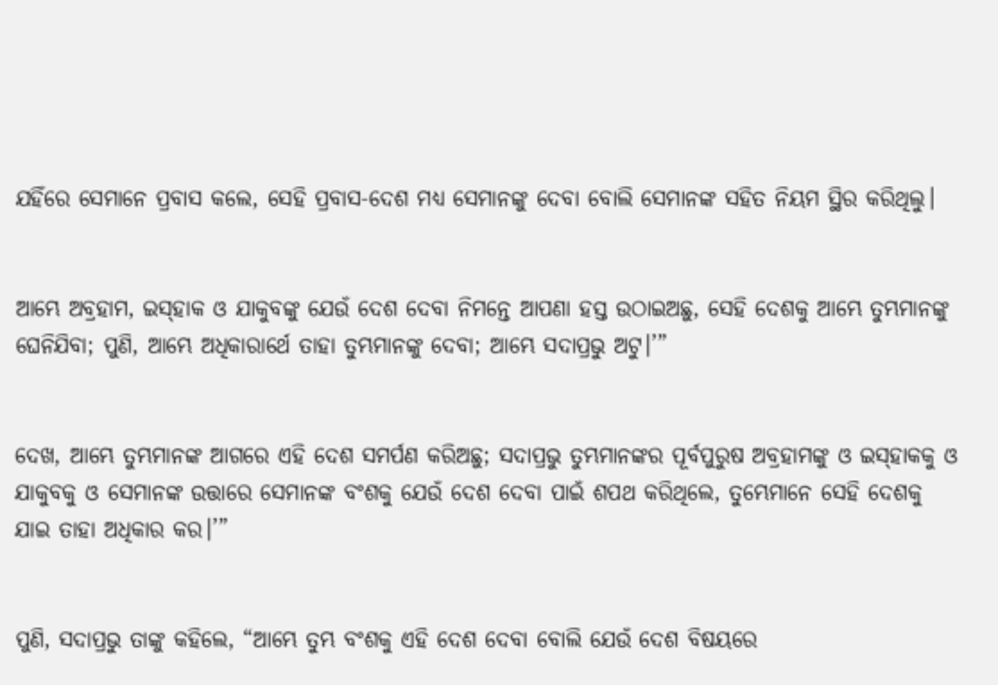ଯହିଁରେ ସେମାନେ ପ୍ରବାସ କଲେ, ସେହି ପ୍ରବାସ-ଦେଶ ମଧ୍ୟ ସେମାନଙ୍କୁ ଦେବା ବୋଲି ସେମାନଙ୍କ ସହିତ ନିୟମ ସ୍ଥିର କରିଥିଲୁ।


ଆମ୍ଭେ ଅବ୍ରହାମ, ଇସ୍‌ହାକ ଓ ଯାକୁବଙ୍କୁ ଯେଉଁ ଦେଶ ଦେବା ନିମନ୍ତେ ଆପଣା ହସ୍ତ ଉଠାଇଅଛୁ, ସେହି ଦେଶକୁ ଆମ୍ଭେ ତୁମ୍ଭମାନଙ୍କୁ ଘେନିଯିବା; ପୁଣି, ଆମ୍ଭେ ଅଧିକାରାର୍ଥେ ତାହା ତୁମ୍ଭମାନଙ୍କୁ ଦେବା; ଆମ୍ଭେ ସଦାପ୍ରଭୁ ଅଟୁ।’”


ଦେଖ, ଆମ୍ଭେ ତୁମ୍ଭମାନଙ୍କ ଆଗରେ ଏହି ଦେଶ ସମର୍ପଣ କରିଅଛୁ; ସଦାପ୍ରଭୁ ତୁମ୍ଭମାନଙ୍କର ପୂର୍ବପୁରୁଷ ଅବ୍ରହାମଙ୍କୁ ଓ ଇସ୍‌ହାକକୁ ଓ ଯାକୁବକୁ ଓ ସେମାନଙ୍କ ଉତ୍ତାରେ ସେମାନଙ୍କ ବଂଶକୁ ଯେଉଁ ଦେଶ ଦେବା ପାଇଁ ଶପଥ କରିଥିଲେ, ତୁମ୍ଭେମାନେ ସେହି ଦେଶକୁ ଯାଇ ତାହା ଅଧିକାର କର।’”


ପୁଣି, ସଦାପ୍ରଭୁ ତାଙ୍କୁ କହିଲେ, “ଆମ୍ଭେ ତୁମ୍ଭ ବଂଶକୁ ଏହି ଦେଶ ଦେବା ବୋଲି ଯେଉଁ ଦେଶ ବିଷୟରେ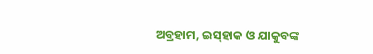ଅବ୍ରହାମ, ଇସ୍‌ହାକ ଓ ଯାକୁବଙ୍କ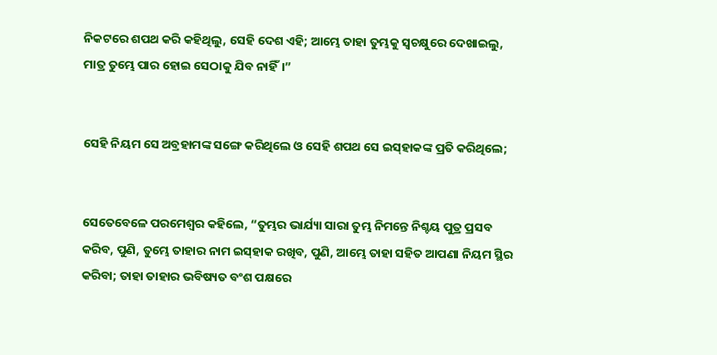ନିକଟରେ ଶପଥ କରି କହିଥିଲୁ, ସେହି ଦେଶ ଏହି; ଆମ୍ଭେ ତାହା ତୁମ୍ଭକୁ ସ୍ୱଚକ୍ଷୁରେ ଦେଖାଇଲୁ, ମାତ୍ର ତୁମ୍ଭେ ପାର ହୋଇ ସେଠାକୁ ଯିବ ନାହିଁ।”


ସେହି ନିୟମ ସେ ଅବ୍ରହାମଙ୍କ ସଙ୍ଗେ କରିଥିଲେ ଓ ସେହି ଶପଥ ସେ ଇସ୍‌ହାକଙ୍କ ପ୍ରତି କରିଥିଲେ;


ସେତେବେଳେ ପରମେଶ୍ୱର କହିଲେ, “ତୁମ୍ଭର ଭାର୍ଯ୍ୟା ସାରା ତୁମ୍ଭ ନିମନ୍ତେ ନିଶ୍ଚୟ ପୁତ୍ର ପ୍ରସବ କରିବ, ପୁଣି, ତୁମ୍ଭେ ତାହାର ନାମ ଇସ୍‌ହାକ ରଖିବ, ପୁଣି, ଆମ୍ଭେ ତାହା ସହିତ ଆପଣା ନିୟମ ସ୍ଥିର କରିବା; ତାହା ତାହାର ଭବିଷ୍ୟତ ବଂଶ ପକ୍ଷରେ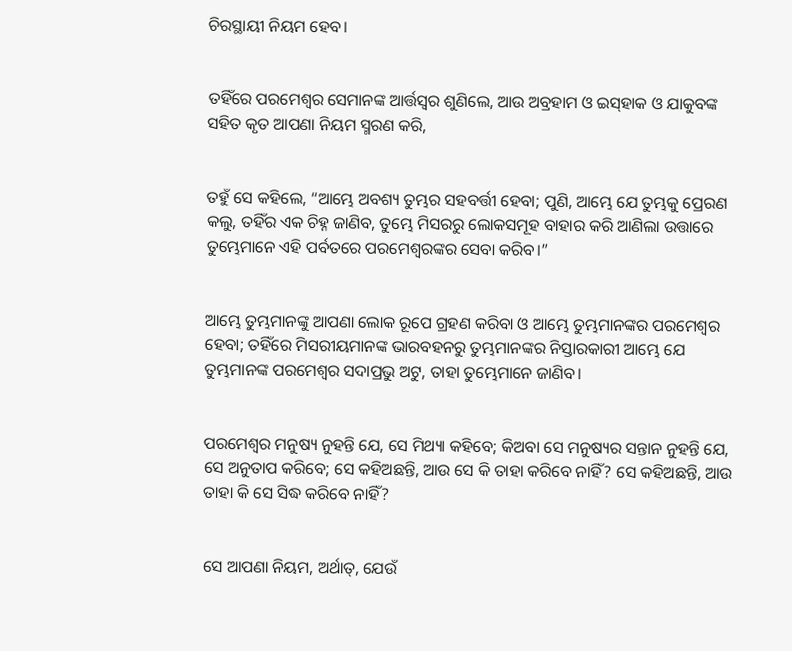ଚିରସ୍ଥାୟୀ ନିୟମ ହେବ।


ତହିଁରେ ପରମେଶ୍ୱର ସେମାନଙ୍କ ଆର୍ତ୍ତସ୍ୱର ଶୁଣିଲେ, ଆଉ ଅବ୍ରହାମ ଓ ଇସ୍‌ହାକ ଓ ଯାକୁବଙ୍କ ସହିତ କୃତ ଆପଣା ନିୟମ ସ୍ମରଣ କରି,


ତହୁଁ ସେ କହିଲେ, “ଆମ୍ଭେ ଅବଶ୍ୟ ତୁମ୍ଭର ସହବର୍ତ୍ତୀ ହେବା; ପୁଣି, ଆମ୍ଭେ ଯେ ତୁମ୍ଭକୁ ପ୍ରେରଣ କଲୁ, ତହିଁର ଏକ ଚିହ୍ନ ଜାଣିବ, ତୁମ୍ଭେ ମିସରରୁ ଲୋକସମୂହ ବାହାର କରି ଆଣିଲା ଉତ୍ତାରେ ତୁମ୍ଭେମାନେ ଏହି ପର୍ବତରେ ପରମେଶ୍ୱରଙ୍କର ସେବା କରିବ।”


ଆମ୍ଭେ ତୁମ୍ଭମାନଙ୍କୁ ଆପଣା ଲୋକ ରୂପେ ଗ୍ରହଣ କରିବା ଓ ଆମ୍ଭେ ତୁମ୍ଭମାନଙ୍କର ପରମେଶ୍ୱର ହେବା; ତହିଁରେ ମିସରୀୟମାନଙ୍କ ଭାରବହନରୁ ତୁମ୍ଭମାନଙ୍କର ନିସ୍ତାରକାରୀ ଆମ୍ଭେ ଯେ ତୁମ୍ଭମାନଙ୍କ ପରମେଶ୍ୱର ସଦାପ୍ରଭୁ ଅଟୁ, ତାହା ତୁମ୍ଭେମାନେ ଜାଣିବ।


ପରମେଶ୍ୱର ମନୁଷ୍ୟ ନୁହନ୍ତି ଯେ, ସେ ମିଥ୍ୟା କହିବେ; କିଅବା ସେ ମନୁଷ୍ୟର ସନ୍ତାନ ନୁହନ୍ତି ଯେ, ସେ ଅନୁତାପ କରିବେ; ସେ କହିଅଛନ୍ତି, ଆଉ ସେ କି ତାହା କରିବେ ନାହିଁ? ସେ କହିଅଛନ୍ତି, ଆଉ ତାହା କି ସେ ସିଦ୍ଧ କରିବେ ନାହିଁ?


ସେ ଆପଣା ନିୟମ, ଅର୍ଥାତ୍‍, ଯେଉଁ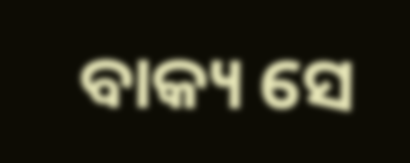ବାକ୍ୟ ସେ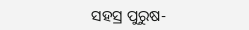ସହସ୍ର ପୁରୁଷ-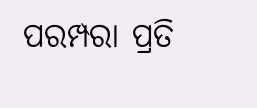ପରମ୍ପରା ପ୍ରତି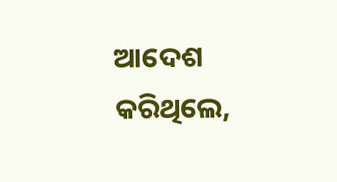ଆଦେଶ କରିଥିଲେ,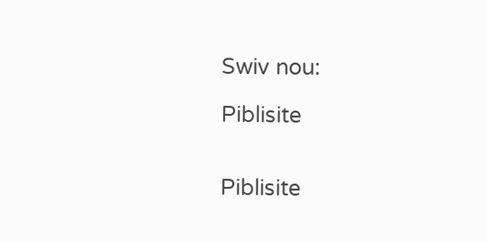Swiv nou:

Piblisite


Piblisite